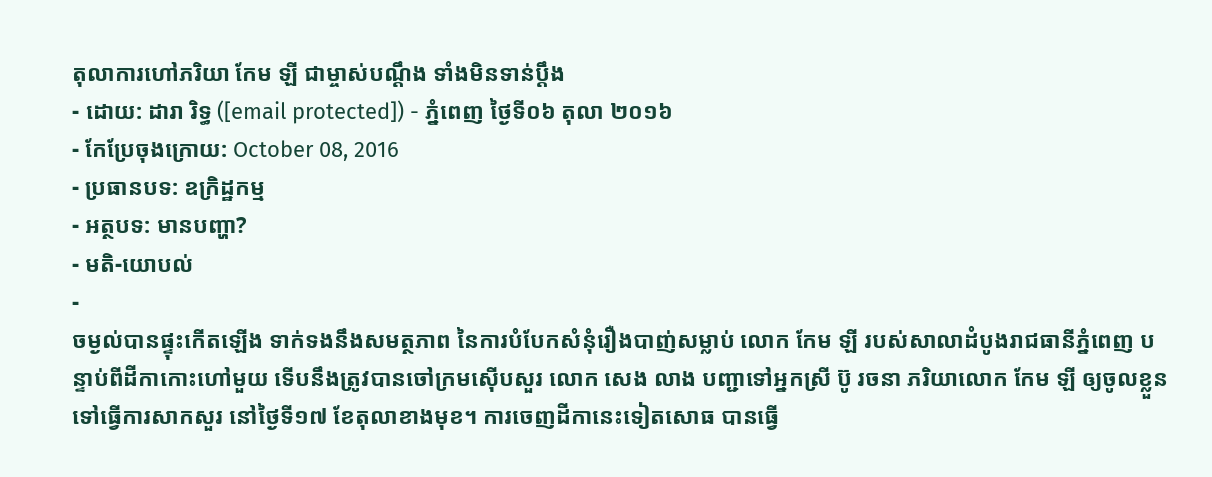តុលាការហៅភរិយា កែម ឡី ជាម្ចាស់បណ្ដឹង ទាំងមិនទាន់ប្ដឹង
- ដោយ: ដារា រិទ្ធ ([email protected]) - ភ្នំពេញ ថ្ងៃទី០៦ តុលា ២០១៦
- កែប្រែចុងក្រោយ: October 08, 2016
- ប្រធានបទ: ឧក្រិដ្ឋកម្ម
- អត្ថបទ: មានបញ្ហា?
- មតិ-យោបល់
-
ចម្ងល់បានផ្ទុះកើតឡើង ទាក់ទងនឹងសមត្ថភាព នៃការបំបែកសំនុំរឿងបាញ់សម្លាប់ លោក កែម ឡី របស់សាលាដំបូងរាជធានីភ្នំពេញ បន្ទាប់ពីដីកាកោះហៅមួយ ទើបនឹងត្រូវបានចៅក្រមស៊ើបសួរ លោក សេង លាង បញ្ជាទៅអ្នកស្រី ប៊ូ រចនា ភរិយាលោក កែម ឡី ឲ្យចូលខ្លួន ទៅធ្វើការសាកសួរ នៅថ្ងៃទី១៧ ខែតុលាខាងមុខ។ ការចេញដីកានេះទៀតសោធ បានធ្វើ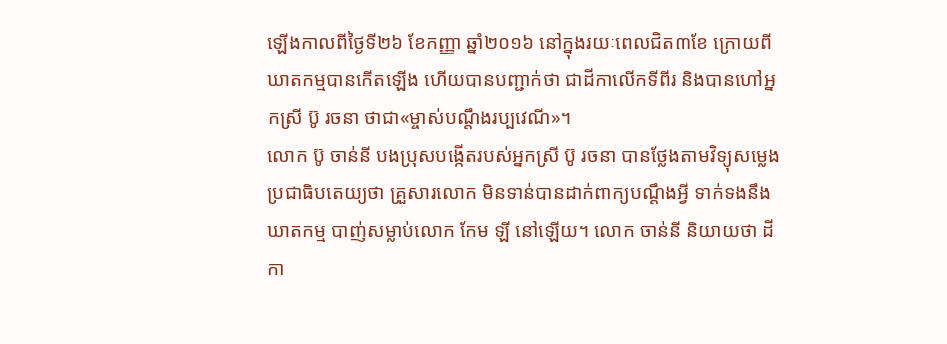ឡើងកាលពីថ្ងៃទី២៦ ខែកញ្ញា ឆ្នាំ២០១៦ នៅក្នុងរយៈពេលជិត៣ខែ ក្រោយពីឃាតកម្មបានកើតឡើង ហើយបានបញ្ជាក់ថា ជាដីកាលើកទីពីរ និងបានហៅអ្នកស្រី ប៊ូ រចនា ថាជា«ម្ចាស់បណ្ដឹងរប្បវេណី»។
លោក ប៊ូ ចាន់នី បងប្រុសបង្កើតរបស់អ្នកស្រី ប៊ូ រចនា បានថ្លែងតាមវិទ្យុសម្លេងប្រជាធិបតេយ្យថា គ្រួសារលោក មិនទាន់បានដាក់ពាក្យបណ្ដឹងអ្វី ទាក់ទងនឹងឃាតកម្ម បាញ់សម្លាប់លោក កែម ឡី នៅឡើយ។ លោក ចាន់នី និយាយថា ដីកា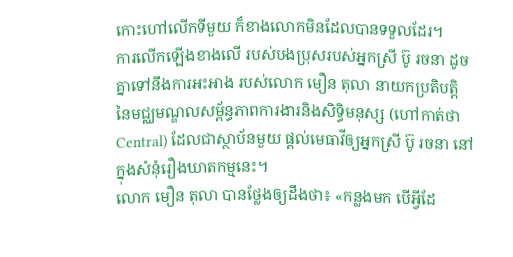កោះហៅលើកទីមួយ ក៏ខាងលោកមិនដែលបានទទួលដែរ។
ការលើកឡើងខាងលើ របស់បងប្រុសរបស់អ្នកស្រី ប៊ូ រចនា ដូចគ្នាទៅនឹងការអះអាង របស់លោក មឿន តុលា នាយកប្រតិបត្តិ នៃមជ្ឈមណ្ឌលសម្ព័ន្ធភាពការងារនិងសិទ្ធិមនុស្ស (ហៅកាត់ថា Central) ដែលជាស្ថាប័នមួយ ផ្ដល់មេធាវីឲ្យអ្នកស្រី ប៊ូ រចនា នៅក្នុងសំនុំរឿងឃាតកម្មនេះ។
លោក មឿន តុលា បានថ្លែងឲ្យដឹងថា៖ «កន្លងមក បើអ្វីដែ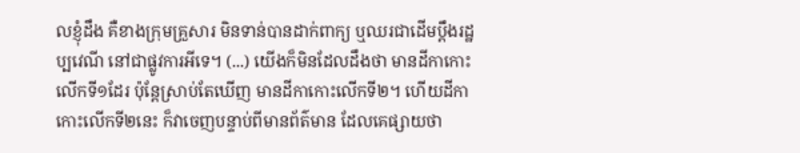លខ្ញុំដឹង គឺខាងក្រុមគ្រួសារ មិនទាន់បានដាក់ពាក្យ ឬឈរជាដើមប្ដឹងរដ្ឋប្បវេណី នៅជាផ្លូវការអីទេ។ (...) យើងក៏មិនដែលដឹងថា មានដីកាកោះលើកទី១ដែរ ប៉ុន្តែស្រាប់តែឃើញ មានដីកាកោះលើកទី២។ ហើយដីកាកោះលើកទី២នេះ ក៏វាចេញបន្ទាប់ពីមានព័ត៌មាន ដែលគេផ្សាយថា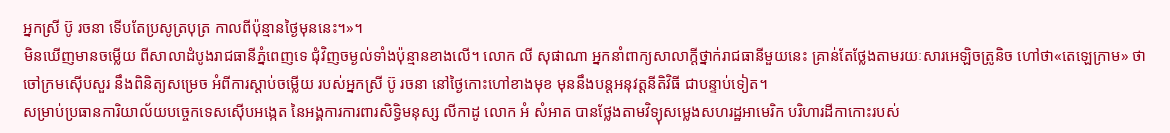អ្នកស្រី ប៊ូ រចនា ទើបតែប្រសូត្របុត្រ កាលពីប៉ុន្មានថ្ងៃមុននេះ។»។
មិនឃើញមានចម្លើយ ពីសាលាដំបូងរាជធានីភ្នំពេញទេ ជុំវិញចម្ងល់ទាំងប៉ុន្មានខាងលើ។ លោក លី សុផាណា អ្នកនាំពាក្យសាលាក្ដីថ្នាក់រាជធានីមួយនេះ គ្រាន់តែថ្លែងតាមរយៈសារអេឡិចត្រូនិច ហៅថា«តេឡេក្រាម» ថាចៅក្រមស៊ើបសួរ នឹងពិនិត្យសម្រេច អំពីការស្តាប់ចម្លើយ របស់អ្នកស្រី ប៊ូ រចនា នៅថ្ងៃកោះហៅខាងមុខ មុននឹងបន្តអនុវត្តនីតិវិធី ជាបន្ទាប់ទៀត។
សម្រាប់ប្រធានការិយាល័យបច្ចេកទេសស៊ើបអង្កេត នៃអង្គការការពារសិទ្ធិមនុស្ស លីកាដូ លោក អំ សំអាត បានថ្លែងតាមវិទ្យុសម្លេងសហរដ្ឋអាមេរិក បរិហារដីកាកោះរបស់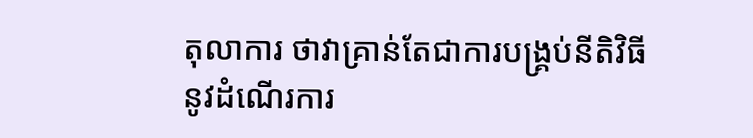តុលាការ ថាវាគ្រាន់តែជាការបង្រ្គប់នីតិវិធី នូវដំណើរការ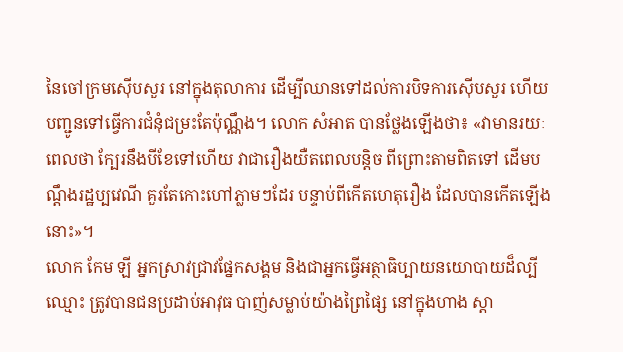នៃចៅក្រមស៊ើបសួរ នៅក្នុងតុលាការ ដើម្បីឈានទៅដល់ការបិទការស៊ើបសួរ ហើយបញ្ជូនទៅធ្វើការជំនុំជម្រះតែប៉ុណ្ណឹង។ លោក សំអាត បានថ្លែងឡើងថា៖ «វាមានរយៈពេលថា ក្បែរនឹងបីខែទៅហើយ វាជារឿងយឺតពេលបន្តិច ពីព្រោះតាមពិតទៅ ដើមបណ្តឹងរដ្ឋប្បវេណី គួរតែកោះហៅភ្លាមៗដែរ បន្ទាប់ពីកើតហេតុរឿង ដែលបានកើតឡើងនោះ»។
លោក កែម ឡី អ្នកស្រាវជ្រាវផ្នែកសង្គម និងជាអ្នកធ្វើអត្ថាធិប្បាយនយោបាយដ៏ល្បីឈ្មោះ ត្រូវបានជនប្រដាប់អាវុធ បាញ់សម្លាប់យ៉ាងព្រៃផ្សៃ នៅក្នុងហាង ស្តា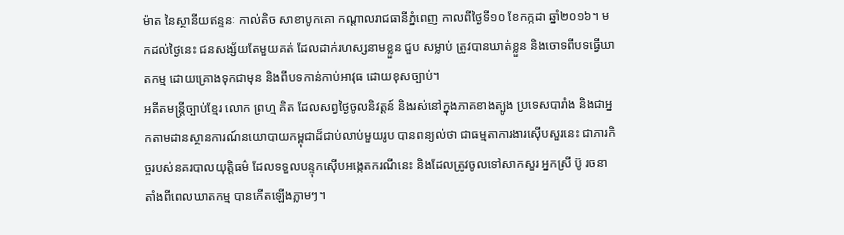ម៉ាត នៃស្ថានីយឥន្ទនៈ កាល់តិច សាខាបូកគោ កណ្ដាលរាជធានីភ្នំពេញ កាលពីថ្ងៃទី១០ ខែកក្កដា ឆ្នាំ២០១៦។ មកដល់ថ្ងៃនេះ ជនសង្ស័យតែមួយគត់ ដែលដាក់រហស្សនាមខ្លួន ជួប សម្លាប់ ត្រូវបានឃាត់ខ្លួន និងចោទពីបទធ្វើឃាតកម្ម ដោយគ្រោងទុកជាមុន និងពីបទកាន់កាប់អាវុធ ដោយខុសច្បាប់។
អតីតមន្ត្រីច្បាប់ខ្មែរ លោក ព្រហ្ម គិត ដែលសព្វថ្ងៃចូលនិវត្តន៍ និងរស់នៅក្នុងភាគខាងត្បូង ប្រទេសបារាំង និងជាអ្នកតាមដានស្ថានការណ៍នយោបាយកម្ពុជាដ៏ជាប់លាប់មួយរូប បានពន្យល់ថា ជាធម្មតាការងារស៊ើបសួរនេះ ជាភារកិច្ចរបស់នគរបាលយុត្តិធម៌ ដែលទទួលបន្ទុកស៊ើបអង្កេតករណីនេះ និងដែលត្រូវចូលទៅសាកសួរ អ្នកស្រី ប៊ូ រចនា តាំងពីពេលឃាតកម្ម បានកើតឡើងភ្លាមៗ។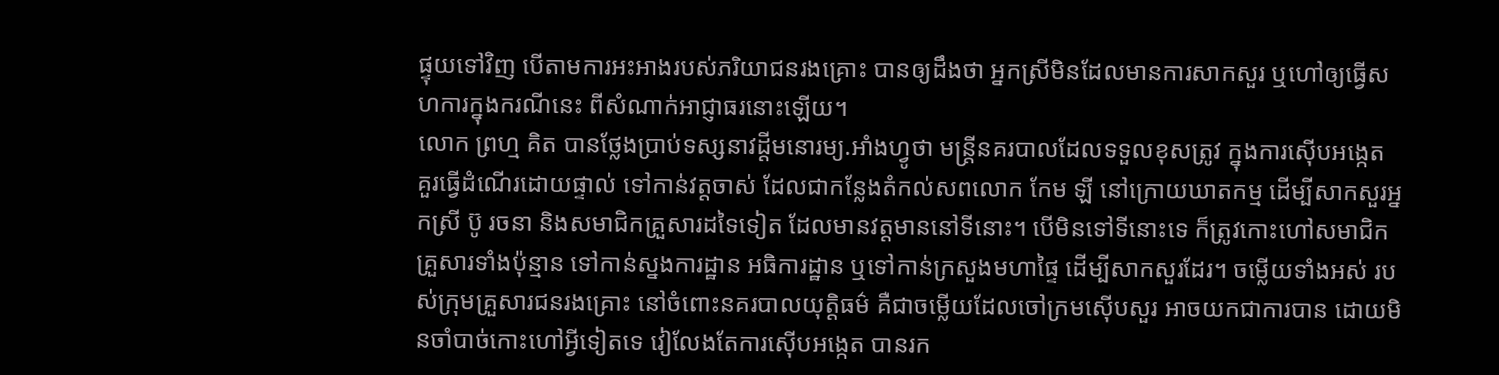ផ្ទុយទៅវិញ បើតាមការអះអាងរបស់ភរិយាជនរងគ្រោះ បានឲ្យដឹងថា អ្នកស្រីមិនដែលមានការសាកសួរ ឬហៅឲ្យធ្វើសហការក្នុងករណីនេះ ពីសំណាក់អាជ្ញាធរនោះឡើយ។
លោក ព្រហ្ម គិត បានថ្លែងប្រាប់ទស្សនាវដ្ដីមនោរម្យ.អាំងហ្វូថា មន្ត្រីនគរបាលដែលទទួលខុសត្រូវ ក្នុងការស៊ើបអង្កេត គួរធ្វើដំណើរដោយផ្ទាល់ ទៅកាន់វត្តចាស់ ដែលជាកន្លែងតំកល់សពលោក កែម ឡី នៅក្រោយឃាតកម្ម ដើម្បីសាកសួរអ្នកស្រី ប៊ូ រចនា និងសមាជិកគ្រួសារដទៃទៀត ដែលមានវត្តមាននៅទីនោះ។ បើមិនទៅទីនោះទេ ក៏ត្រូវកោះហៅសមាជិកគ្រួសារទាំងប៉ុន្មាន ទៅកាន់ស្នងការដ្ឋាន អធិការដ្ឋាន ឬទៅកាន់ក្រសួងមហាផ្ទៃ ដើម្បីសាកសួរដែរ។ ចម្លើយទាំងអស់ របស់ក្រុមគ្រួសារជនរងគ្រោះ នៅចំពោះនគរបាលយុត្តិធម៌ គឺជាចម្លើយដែលចៅក្រមស៊ើបសួរ អាចយកជាការបាន ដោយមិនចាំបាច់កោះហៅអ្វីទៀតទេ វៀលែងតែការស៊ើបអង្កេត បានរក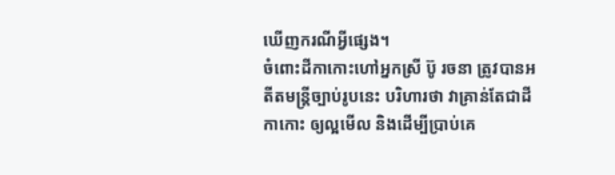ឃើញករណីអ្វីផ្សេង។
ចំពោះដីកាកោះហៅអ្នកស្រី ប៊ូ រចនា ត្រូវបានអតីតមន្ត្រីច្បាប់រូបនេះ បរិហារថា វាគ្រាន់តែជាដីកាកោះ ឲ្យល្អមើល និងដើម្បីប្រាប់គេ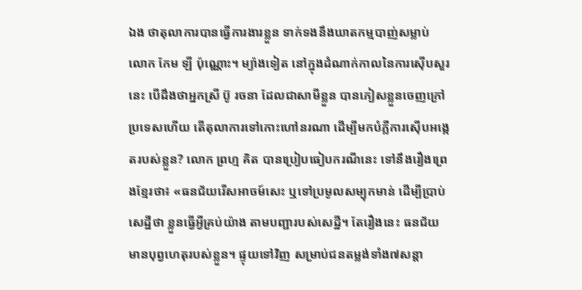ឯង ថាតុលាការបានធ្វើការងារខ្លួន ទាក់ទងនឹងឃាតកម្មបាញ់សម្លាប់ លោក កែម ឡី ប៉ុណ្ណោះ។ ម្យ៉ាងទៀត នៅក្នុងដំណាក់កាលនៃការស៊ើបសួរនេះ បើដឹងថាអ្នកស្រី ប៊ូ រចនា ដែលជាសាមីខ្លួន បានភៀសខ្លួនចេញក្រៅប្រទេសហើយ តើតុលាការទៅកោះហៅនរណា ដើម្បីមកបំភ្លឺការស៊ើបអង្កេតរបស់ខ្លួន? លោក ព្រហ្ម គិត បានប្រៀបធៀបករណីនេះ ទៅនឹងរឿងព្រេងខ្មែរថា៖ «ធនជ័យរើសអាចម៍សេះ ឬទៅប្រមូលសម្បុកមាន់ ដើម្បីប្រាប់សេដ្ឋីថា ខ្លួនធ្វើអ្វីគ្រប់យ៉ាង តាមបញ្ជារបស់សេដ្ឋី។ តែរឿងនេះ ធនជ័យមានបុព្វហេតុរបស់ខ្លួន។ ផ្ទុយទៅវិញ សម្រាប់ជនតម្លង់ទាំង៧សន្ដា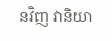នវិញ វានិយា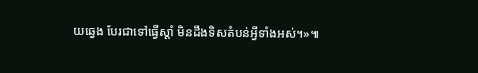យឆ្វេង បែរជាទៅធ្វើស្ដាំ មិនដឹងទិសតំបន់អ្វីទាំងអស់។»៕